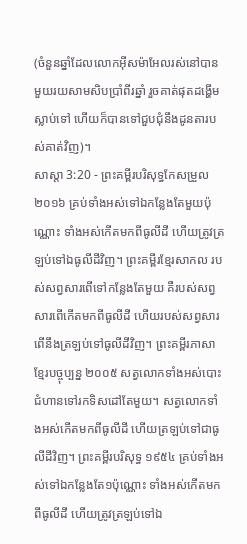(ចំនួនឆ្នាំដែលលោកអ៊ីសម៉ាអែលរស់នៅបានមួយរយសាមសិបប្រាំពីរឆ្នាំ រួចគាត់ផុតដង្ហើមស្លាប់ទៅ ហើយក៏បានទៅជួបជុំនឹងដូនតារបស់គាត់វិញ)។
សាស្តា 3:20 - ព្រះគម្ពីរបរិសុទ្ធកែសម្រួល ២០១៦ គ្រប់ទាំងអស់ទៅឯកន្លែងតែមួយប៉ុណ្ណោះ ទាំងអស់កើតមកពីធូលីដី ហើយត្រូវត្រឡប់ទៅឯធូលីដីវិញ។ ព្រះគម្ពីរខ្មែរសាកល របស់សព្វសារពើទៅកន្លែងតែមួយ គឺរបស់សព្វសារពើកើតមកពីធូលីដី ហើយរបស់សព្វសារពើនឹងត្រឡប់ទៅធូលីដីវិញ។ ព្រះគម្ពីរភាសាខ្មែរបច្ចុប្បន្ន ២០០៥ សត្វលោកទាំងអស់បោះជំហានទៅរកទិសដៅតែមួយ។ សត្វលោកទាំងអស់កើតមកពីធូលីដី ហើយត្រឡប់ទៅជាធូលីដីវិញ។ ព្រះគម្ពីរបរិសុទ្ធ ១៩៥៤ គ្រប់ទាំងអស់ទៅឯកន្លែងតែ១ប៉ុណ្ណោះ ទាំងអស់កើតមកពីធូលីដី ហើយត្រូវត្រឡប់ទៅឯ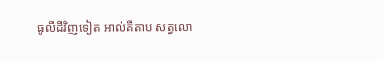ធូលីដីវិញទៀត អាល់គីតាប សត្វលោ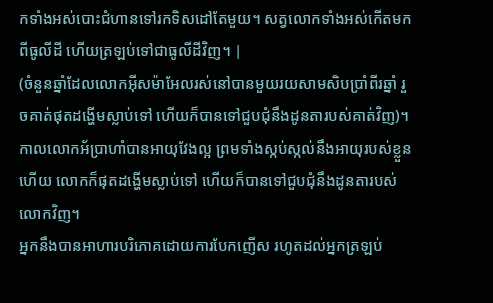កទាំងអស់បោះជំហានទៅរកទិសដៅតែមួយ។ សត្វលោកទាំងអស់កើតមកពីធូលីដី ហើយត្រឡប់ទៅជាធូលីដីវិញ។ |
(ចំនួនឆ្នាំដែលលោកអ៊ីសម៉ាអែលរស់នៅបានមួយរយសាមសិបប្រាំពីរឆ្នាំ រួចគាត់ផុតដង្ហើមស្លាប់ទៅ ហើយក៏បានទៅជួបជុំនឹងដូនតារបស់គាត់វិញ)។
កាលលោកអ័ប្រាហាំបានអាយុវែងល្អ ព្រមទាំងស្កប់ស្កល់នឹងអាយុរបស់ខ្លួនហើយ លោកក៏ផុតដង្ហើមស្លាប់ទៅ ហើយក៏បានទៅជួបជុំនឹងដូនតារបស់លោកវិញ។
អ្នកនឹងបានអាហារបរិភោគដោយការបែកញើស រហូតដល់អ្នកត្រឡប់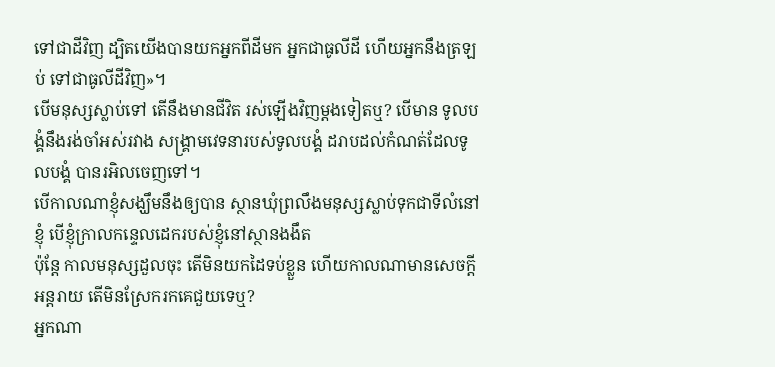ទៅជាដីវិញ ដ្បិតយើងបានយកអ្នកពីដីមក អ្នកជាធូលីដី ហើយអ្នកនឹងត្រឡប់ ទៅជាធូលីដីវិញ»។
បើមនុស្សស្លាប់ទៅ តើនឹងមានជីវិត រស់ឡើងវិញម្ដងទៀតឬ? បើមាន ទូលបង្គំនឹងរង់ចាំអស់រវាង សង្គ្រាមវេទនារបស់ទូលបង្គំ ដរាបដល់កំណត់ដែលទូលបង្គំ បានរអិលចេញទៅ។
បើកាលណាខ្ញុំសង្ឃឹមនឹងឲ្យបាន ស្ថានឃុំព្រលឹងមនុស្សស្លាប់ទុកជាទីលំនៅខ្ញុំ បើខ្ញុំក្រាលកន្ទេលដេករបស់ខ្ញុំនៅស្ថានងងឹត
ប៉ុន្តែ កាលមនុស្សដួលចុះ តើមិនយកដៃទប់ខ្លួន ហើយកាលណាមានសេចក្ដីអន្តរាយ តើមិនស្រែករកគេជួយទេឬ?
អ្នកណា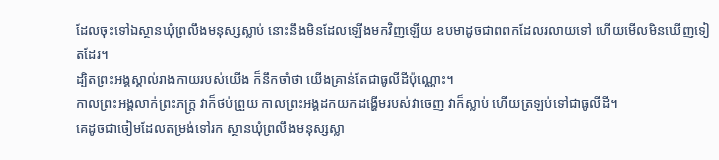ដែលចុះទៅឯស្ថានឃុំព្រលឹងមនុស្សស្លាប់ នោះនឹងមិនដែលឡើងមកវិញឡើយ ឧបមាដូចជាពពកដែលរលាយទៅ ហើយមើលមិនឃើញទៀតដែរ។
ដ្បិតព្រះអង្គស្គាល់រាងកាយរបស់យើង ក៏នឹកចាំថា យើងគ្រាន់តែជាធូលីដីប៉ុណ្ណោះ។
កាលព្រះអង្គលាក់ព្រះភក្ត្រ វាក៏ថប់ព្រួយ កាលព្រះអង្គដកយកដង្ហើមរបស់វាចេញ វាក៏ស្លាប់ ហើយត្រឡប់ទៅជាធូលីដី។
គេដូចជាចៀមដែលតម្រង់ទៅរក ស្ថានឃុំព្រលឹងមនុស្សស្លា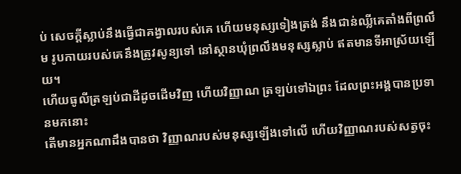ប់ សេចក្ដីស្លាប់នឹងធ្វើជាគង្វាលរបស់គេ ហើយមនុស្សទៀងត្រង់ នឹងជាន់ឈ្លីគេតាំងពីព្រលឹម រូបកាយរបស់គេនឹងត្រូវសូន្យទៅ នៅស្ថានឃុំព្រលឹងមនុស្សស្លាប់ ឥតមានទីអាស្រ័យឡើយ។
ហើយធូលីត្រឡប់ជាដីដូចដើមវិញ ហើយវិញ្ញាណ ត្រឡប់ទៅឯព្រះ ដែលព្រះអង្គបានប្រទានមកនោះ
តើមានអ្នកណាដឹងបានថា វិញ្ញាណរបស់មនុស្សឡើងទៅលើ ហើយវិញ្ញាណរបស់សត្វចុះ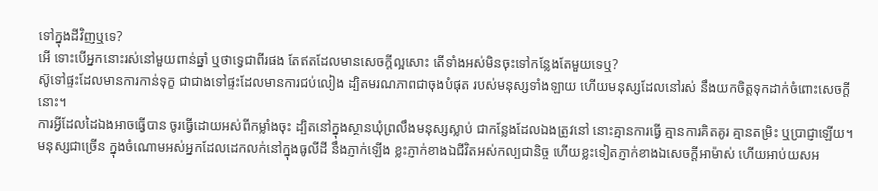ទៅក្នុងដីវិញឬទេ?
អើ ទោះបើអ្នកនោះរស់នៅមួយពាន់ឆ្នាំ ឬថាទ្វេជាពីរផង តែឥតដែលមានសេចក្ដីល្អសោះ តើទាំងអស់មិនចុះទៅកន្លែងតែមួយទេឬ?
ស៊ូទៅផ្ទះដែលមានការកាន់ទុក្ខ ជាជាងទៅផ្ទះដែលមានការជប់លៀង ដ្បិតមរណភាពជាចុងបំផុត របស់មនុស្សទាំងឡាយ ហើយមនុស្សដែលនៅរស់ នឹងយកចិត្តទុកដាក់ចំពោះសេចក្ដីនោះ។
ការអ្វីដែលដៃឯងអាចធ្វើបាន ចូរធ្វើដោយអស់ពីកម្លាំងចុះ ដ្បិតនៅក្នុងស្ថានឃុំព្រលឹងមនុស្សស្លាប់ ជាកន្លែងដែលឯងត្រូវនៅ នោះគ្មានការធ្វើ គ្មានការគិតគូរ គ្មានតម្រិះ ឬប្រាជ្ញាឡើយ។
មនុស្សជាច្រើន ក្នុងចំណោមអស់អ្នកដែលដេកលក់នៅក្នុងធូលីដី នឹងភ្ញាក់ឡើង ខ្លះភ្ញាក់ខាងឯជីវិតអស់កល្បជានិច្ច ហើយខ្លះទៀតភ្ញាក់ខាងឯសេចក្ដីអាម៉ាស់ ហើយអាប់យសអ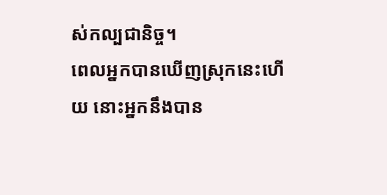ស់កល្បជានិច្ច។
ពេលអ្នកបានឃើញស្រុកនេះហើយ នោះអ្នកនឹងបាន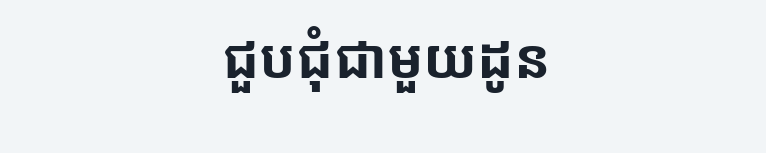ជួបជុំជាមួយដូន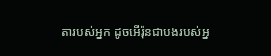តារបស់អ្នក ដូចអើរ៉ុនជាបងរបស់អ្ន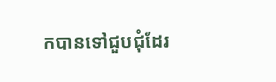កបានទៅជួបជុំដែរ